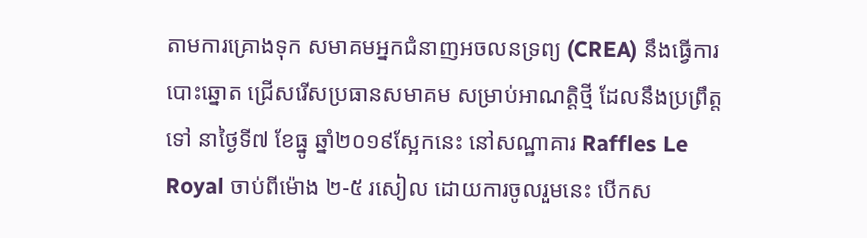តាមការគ្រោងទុក សមាគមអ្នកជំនាញអចលនទ្រព្យ (CREA) នឹងធ្វើការបោះឆ្នោត ជ្រើសរើសប្រធានសមាគម សម្រាប់អាណត្តិថ្មី ដែលនឹងប្រព្រឹត្តទៅ នាថ្ងៃទី៧ ខែធ្នូ ឆ្នាំ២០១៩ស្អែកនេះ នៅសណ្ឋាគារ Raffles Le Royal ចាប់ពីម៉ោង ២-៥ រសៀល ដោយការចូលរួមនេះ បើកស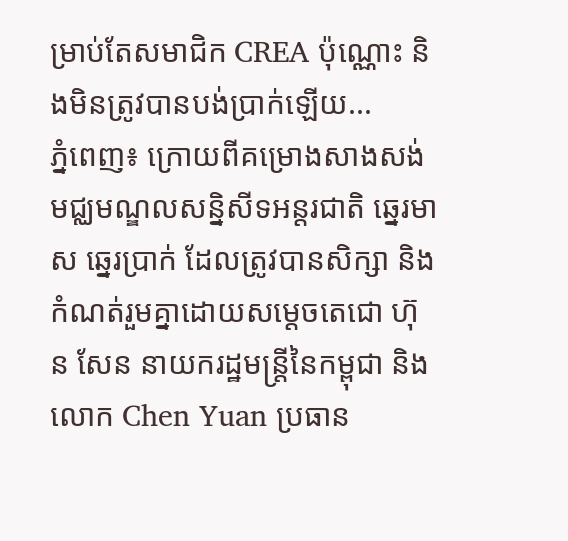ម្រាប់តែសមាជិក CREA ប៉ុណ្ណោះ និងមិនត្រូវបានបង់ប្រាក់ឡើយ...
ភ្នំពេញ៖ ក្រោយពីគម្រោងសាងសង់ មជ្ឈមណ្ឌលសន្និសីទអន្តរជាតិ ឆ្នេរមាស ឆ្នេរប្រាក់ ដែលត្រូវបានសិក្សា និងកំណត់រួមគ្នាដោយសម្ដេចតេជោ ហ៊ុន សែន នាយករដ្ឋមន្ត្រីនៃកម្ពុជា និងលោក Chen Yuan ប្រធាន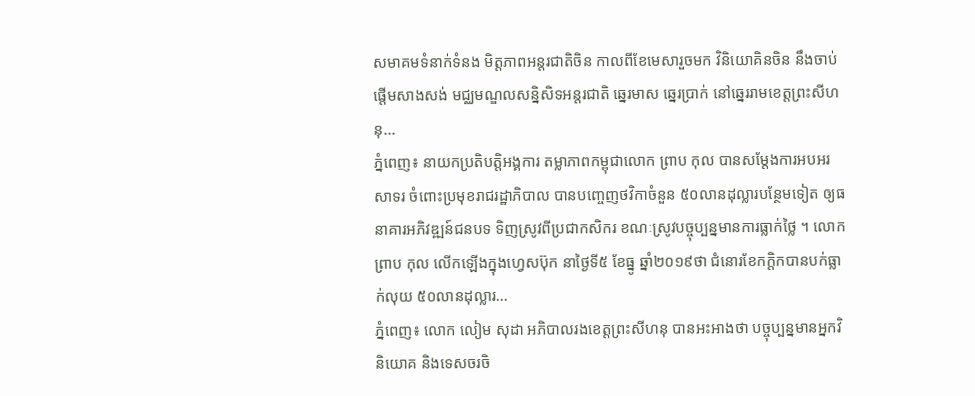សមាគមទំនាក់ទំនង មិត្តភាពអន្តរជាតិចិន កាលពីខែមេសារួចមក វិនិយោគិនចិន នឹងចាប់ផ្តើមសាងសង់ មជ្ឈមណ្ឌលសន្និសិទអន្តរជាតិ ឆ្នេរមាស ឆ្នេរប្រាក់ នៅឆ្នេររាមខេត្តព្រះសីហនុ...
ភ្នំពេញ៖ នាយកប្រតិបត្តិអង្គការ តម្លាភាពកម្ពុជាលោក ព្រាប កុល បានសម្តែងការអបអរសាទរ ចំពោះប្រមុខរាជរដ្ឋាភិបាល បានបញ្ចេញថវិកាចំនួន ៥០លានដុល្លារបន្ថែមទៀត ឲ្យធនាគារអភិវឌ្ឍន៍ជនបទ ទិញស្រូវពីប្រជាកសិករ ខណៈស្រូវបច្ចុប្បន្នមានការធ្លាក់ថ្លៃ ។ លោក ព្រាប កុល លើកឡើងក្នុងហ្វេសប៊ុក នាថ្ងៃទី៥ ខែធ្នូ ឆ្នាំ២០១៩ថា ជំនោរខែកក្តិកបានបក់ធ្លាក់លុយ ៥០លានដុល្លារ...
ភ្នំពេញ៖ លោក លៀម សុដា អភិបាលរងខេត្តព្រះសីហនុ បានអះអាងថា បច្ចុប្បន្នមានអ្នកវិនិយោគ និងទេសចរចិ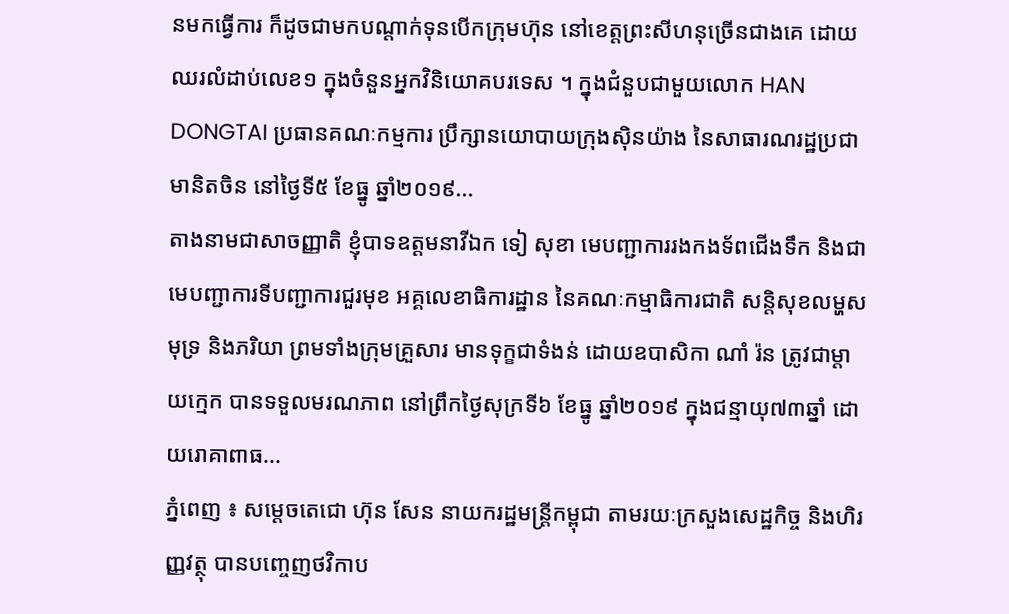នមកធ្វើការ ក៏ដូចជាមកបណ្ដាក់ទុនបើកក្រុមហ៊ុន នៅខេត្តព្រះសីហនុច្រើនជាងគេ ដោយឈរលំដាប់លេខ១ ក្នុងចំនួនអ្នកវិនិយោគបរទេស ។ ក្នុងជំនួបជាមួយលោក HAN DONGTAI ប្រធានគណៈកម្មការ ប្រឹក្សានយោបាយក្រុងស៊ិនយ៉ាង នៃសាធារណរដ្ឋប្រជាមានិតចិន នៅថ្ងៃទី៥ ខែធ្នូ ឆ្នាំ២០១៩...
តាងនាមជាសាចញ្ញាតិ ខ្ញុំបាទឧត្តមនាវីឯក ទៀ សុខា មេបញ្ជាការរងកងទ័ពជើងទឹក និងជាមេបញ្ជាការទីបញ្ជាការជួរមុខ អគ្គលេខាធិការដ្ឋាន នៃគណៈកម្មាធិការជាតិ សន្តិសុខលម្ហសមុទ្រ និងភរិយា ព្រមទាំងក្រុមគ្រួសារ មានទុក្ខជាទំងន់ ដោយឧបាសិកា ណាំ រ៉ន ត្រូវជាម្តាយក្មេក បានទទួលមរណភាព នៅព្រឹកថ្ងៃសុក្រទី៦ ខែធ្នូ ឆ្នាំ២០១៩ ក្នុងជន្មាយុ៧៣ឆ្នាំ ដោយរោគាពាធ...
ភ្នំពេញ ៖ សម្តេចតេជោ ហ៊ុន សែន នាយករដ្ឋមន្រ្ដីកម្ពុជា តាមរយៈក្រសួងសេដ្ឋកិច្ច និងហិរញ្ញវត្ថុ បានបញ្ចេញថវិកាប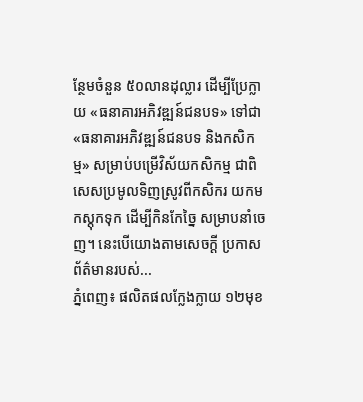ន្ថែមចំនួន ៥០លានដុល្លារ ដើម្បីប្រែក្លាយ «ធនាគារអភិវឌ្ឍន៍ជនបទ» ទៅជា «ធនាគារអភិវឌ្ឍន៍ជនបទ និងកសិកម្ម» សម្រាប់បម្រើវិស័យកសិកម្ម ជាពិសេសប្រមូលទិញស្រូវពីកសិករ យកមកស្តុកទុក ដើម្បីកិនកែច្នៃ សម្រាបនាំចេញ។ នេះបើយោងតាមសេចក្តី ប្រកាសព័ត៌មានរបស់...
ភ្នំពេញ៖ ផលិតផលក្លែងក្លាយ ១២មុខ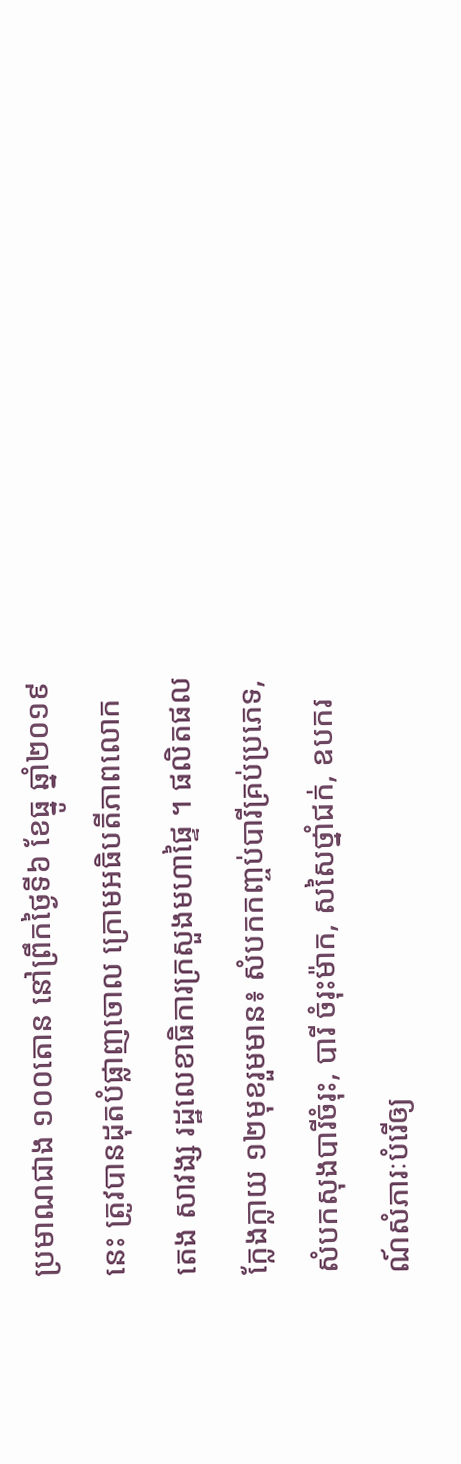ប្រមាណជាង ១០០តោន នៅព្រឹកថ្ងៃទី៦ ខែធ្នូ ឆ្នាំ២០១៩នេះ ត្រូវបានដុតបំផ្លាញចោល ក្រោមអធិបតីភាពលោក តេង សាវង្ស រដ្ឋលេខាធិការក្រសួងមហាផ្ទៃ ។ ផលិតផលក្លែងក្លាយ ១២មុខរួមមាន៖ សំបកកញ្ចប់បារីគ្រប់ប្រភេទ, សំបកសុងបារីចំរុះ, បារី ចំរុះម៉ាក, សសៃថ្នាំជក់, ឧបករណ៍សំភារៈបំរើឲ្យ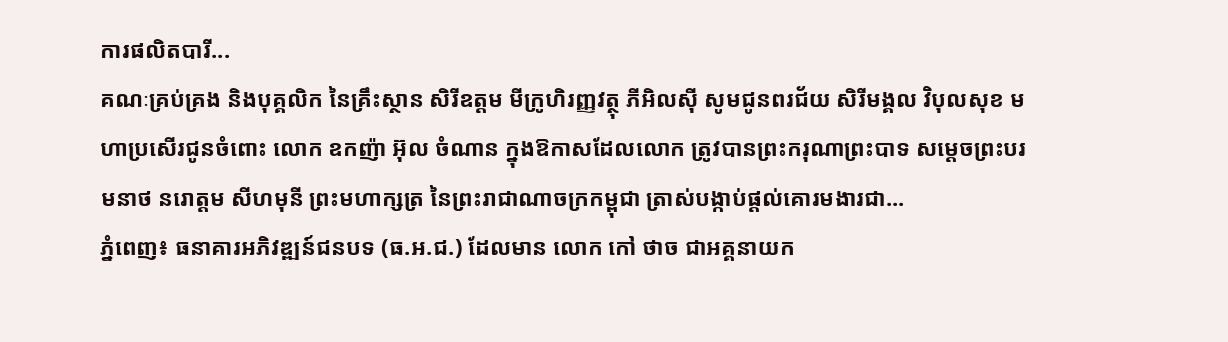ការផលិតបារី...
គណៈគ្រប់គ្រង និងបុគ្គលិក នៃគ្រឹះស្ថាន សិរីឧត្តម មីក្រូហិរញ្ញវត្ថុ ភីអិលស៊ី សូមជូនពរជ័យ សិរីមង្គល វិបុលសុខ មហាប្រសើរជូនចំពោះ លោក ឧកញ៉ា អ៊ុល ចំណាន ក្នុងឱកាសដែលលោក ត្រូវបានព្រះករុណាព្រះបាទ សម្តេចព្រះបរមនាថ នរោត្តម សីហមុនី ព្រះមហាក្សត្រ នៃព្រះរាជាណាចក្រកម្ពុជា ត្រាស់បង្កាប់ផ្តល់គោរមងារជា...
ភ្នំពេញ៖ ធនាគារអភិវឌ្ឍន៍ជនបទ (ធ.អ.ជ.) ដែលមាន លោក កៅ ថាច ជាអគ្គនាយក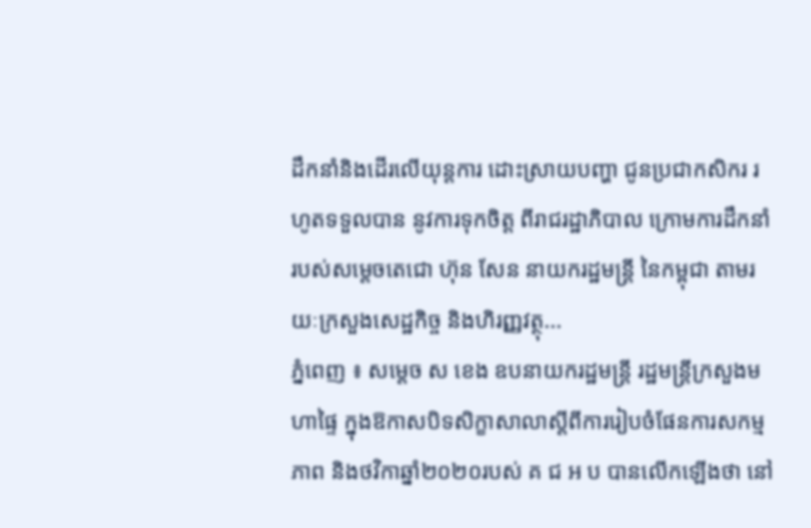ដឹកនាំនិងដើរលើយុន្តការ ដោះស្រាយបញ្ហា ជូនប្រជាកសិករ រហូតទទួលបាន នូវការទុកចិត្ត ពីរាជរដ្ឋាភិបាល ក្រោមការដឹកនាំ របស់សម្តេចតេជោ ហ៊ុន សែន នាយករដ្ឋមន្ត្រី នៃកម្ពុជា តាមរយៈក្រសួងសេដ្ឋកិច្ច និងហិរញ្ញវត្ថុ...
ភ្នំពេញ ៖ សម្តេច ស ខេង ឧបនាយករដ្ឋមន្រ្តី រដ្ឋមន្រ្តីក្រសួងមហាផ្ទៃ ក្នុងឱកាសបិទសិក្ខាសាលាស្តីពីការរៀបចំផែនការសកម្មភាព និងថវិកាឆ្នាំ២០២០របស់ គ ជ អ ប បានលើកឡើងថា នៅ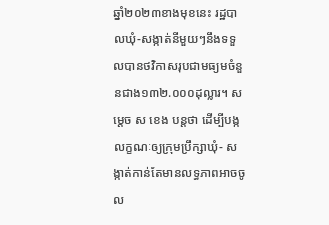ឆ្នាំ២០២៣ខាងមុខនេះ រដ្ឋបាលឃុំ-សង្កាត់នីមួយៗនឹងទទួលបានថវិកាសរុបជាមធ្យមចំនួនជាង១៣២.០០០ដុល្លារ។ សម្តេច ស ខេង បន្តថា ដើម្បីបង្កលក្ខណៈឲ្យក្រុមប្រឹក្សាឃុំ- សង្កាត់កាន់តែមានលទ្ធភាពអាចចូល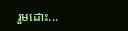រួមដោះ...